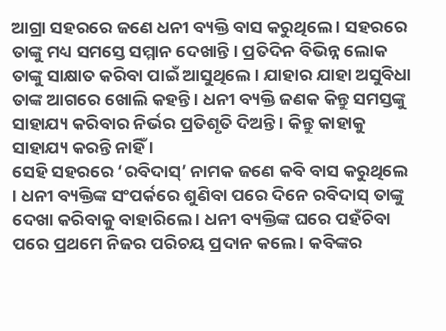ଆଗ୍ରା ସହରରେ ଜଣେ ଧନୀ ବ୍ୟକ୍ତି ବାସ କରୁଥିଲେ । ସହରରେ ତାଙ୍କୁ ମଧ୍ୟ ସମସ୍ତେ ସମ୍ମାନ ଦେଖାନ୍ତି । ପ୍ରତିଦିନ ବିଭିନ୍ନ ଲୋକ ତାଙ୍କୁ ସାକ୍ଷାତ କରିବା ପାଇଁ ଆସୁଥିଲେ । ଯାହାର ଯାହା ଅସୁବିଧା ତାଙ୍କ ଆଗରେ ଖୋଲି କହନ୍ତି । ଧନୀ ବ୍ୟକ୍ତି ଜଣକ କିନ୍ତୁ ସମସ୍ତଙ୍କୁ ସାହାଯ୍ୟ କରିବାର ନିର୍ଭର ପ୍ରତିଶୃତି ଦିଅନ୍ତି । କିନ୍ତୁ କାହାକୁ ସାହାଯ୍ୟ କରନ୍ତି ନାହିଁ ।
ସେହି ସହରରେ ‘ରବିଦାସ୍’ ନାମକ ଜଣେ କବି ବାସ କରୁଥିଲେ । ଧନୀ ବ୍ୟକ୍ତିଙ୍କ ସଂପର୍କରେ ଶୁଣିବା ପରେ ଦିନେ ରବିଦାସ୍ ତାଙ୍କୁ ଦେଖା କରିବାକୁ ବାହାରିଲେ । ଧନୀ ବ୍ୟକ୍ତିଙ୍କ ଘରେ ପହଁଚିବା ପରେ ପ୍ରଥମେ ନିଜର ପରିଚୟ ପ୍ରଦାନ କଲେ । କବିଙ୍କର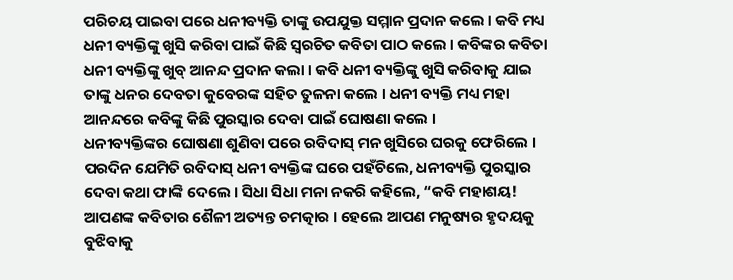ପରିଚୟ ପାଇବା ପରେ ଧନୀବ୍ୟକ୍ତି ତାଙ୍କୁ ଉପଯୁକ୍ତ ସମ୍ମାନ ପ୍ରଦାନ କଲେ । କବି ମଧ୍ୟ ଧନୀ ବ୍ୟକ୍ତିଙ୍କୁ ଖୁସି କରିବା ପାଇଁ କିଛି ସ୍ୱରଚିତ କବିତା ପାଠ କଲେ । କବିଙ୍କର କବିତା ଧନୀ ବ୍ୟକ୍ତିଙ୍କୁ ଖୁବ୍ ଆନନ୍ଦ ପ୍ରଦାନ କଲା । କବି ଧନୀ ବ୍ୟକ୍ତିଙ୍କୁ ଖୁସି କରିବାକୁ ଯାଇ ତାଙ୍କୁ ଧନର ଦେବତା କୁବେରଙ୍କ ସହିତ ତୁଳନା କଲେ । ଧନୀ ବ୍ୟକ୍ତି ମଧ୍ୟ ମହା ଆନନ୍ଦରେ କବିଙ୍କୁ କିଛି ପୁରସ୍କାର ଦେବା ପାଇଁ ଘୋଷଣା କଲେ ।
ଧନୀବ୍ୟକ୍ତିଙ୍କର ଘୋଷଣା ଶୁଣିବା ପରେ ରବିଦାସ୍ ମନ ଖୁସିରେ ଘରକୁ ଫେରିଲେ । ପରଦିନ ଯେମିତି ରବିଦାସ୍ ଧନୀ ବ୍ୟକ୍ତିଙ୍କ ଘରେ ପହଁଚିଲେ, ଧନୀବ୍ୟକ୍ତି ପୁରସ୍କାର ଦେବା କଥା ଫାଙ୍କି ଦେଲେ । ସିଧା ସିଧା ମନା ନକରି କହିଲେ, “କବି ମହାଶୟ! ଆପଣଙ୍କ କବିତାର ଶୈଳୀ ଅତ୍ୟନ୍ତ ଚମତ୍କାର । ହେଲେ ଆପଣ ମନୁଷ୍ୟର ହୃଦୟକୁ ବୁଝିବାକୁ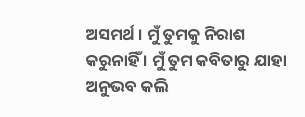ଅସମର୍ଥ । ମୁଁ ତୁମକୁ ନିରାଶ କରୁନାହିଁ । ମୁଁ ତୁମ କବିତାରୁ ଯାହା ଅନୁଭବ କଲି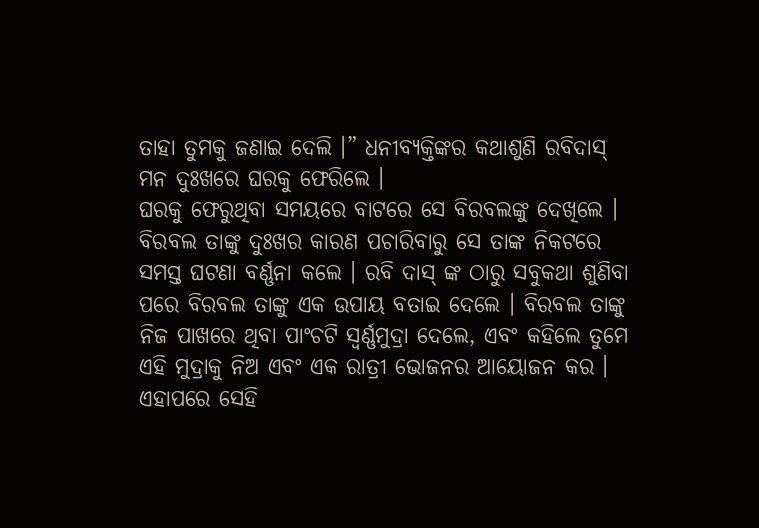ତାହା ତୁମକୁ ଜଣାଇ ଦେଲି ।” ଧନୀବ୍ୟକ୍ତିଙ୍କର କଥାଶୁଣି ରବିଦାସ୍ ମନ ଦୁଃଖରେ ଘରକୁ ଫେରିଲେ ।
ଘରକୁ ଫେରୁଥିବା ସମୟରେ ବାଟରେ ସେ ବିରବଲଙ୍କୁ ଦେଖିଲେ । ବିରବଲ ତାଙ୍କୁ ଦୁଃଖର କାରଣ ପଚାରିବାରୁ ସେ ତାଙ୍କ ନିକଟରେ ସମସ୍ତ ଘଟଣା ବର୍ଣ୍ଣନା କଲେ । ରବି ଦାସ୍ ଙ୍କ ଠାରୁ ସବୁକଥା ଶୁଣିବା ପରେ ବିରବଲ ତାଙ୍କୁ ଏକ ଉପାୟ ବତାଇ ଦେଲେ । ବିରବଲ ତାଙ୍କୁ ନିଜ ପାଖରେ ଥିବା ପାଂଚଟି ସ୍ୱର୍ଣ୍ଣମୁଦ୍ରା ଦେଲେ, ଏବଂ କହିଲେ ତୁମେ ଏହି ମୁଦ୍ରାକୁ ନିଅ ଏବଂ ଏକ ରାତ୍ରୀ ଭୋଜନର ଆୟୋଜନ କର । ଏହାପରେ ସେହି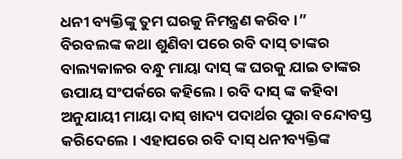ଧନୀ ବ୍ୟକ୍ତିଙ୍କୁ ତୁମ ଘରକୁ ନିମନ୍ତ୍ରଣ କରିବ ।”
ବିରବଲଙ୍କ କଥା ଶୁଣିବା ପରେ ରବି ଦାସ୍ ତାଙ୍କର ବାଲ୍ୟକାଳର ବନ୍ଧୁ ମାୟା ଦାସ୍ ଙ୍କ ଘରକୁ ଯାଇ ତାଙ୍କର ଉପାୟ ସଂପର୍କରେ କହିଲେ । ରବି ଦାସ୍ ଙ୍କ କହିବା ଅନୁଯାୟୀ ମାୟା ଦାସ୍ ଖାଦ୍ୟ ପଦାର୍ଥର ପୁରା ବନ୍ଦୋବସ୍ତ କରିଦେଲେ । ଏହାପରେ ରବି ଦାସ୍ ଧନୀବ୍ୟକ୍ତିଙ୍କ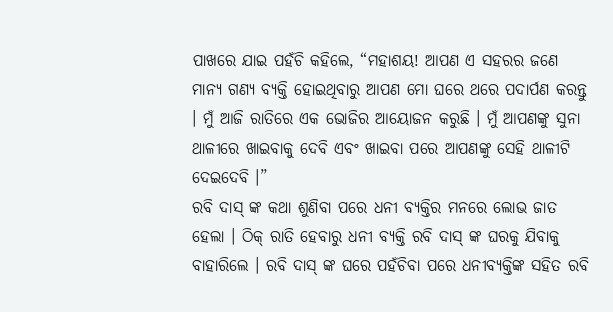ପାଖରେ ଯାଇ ପହଁଚି କହିଲେ, “ମହାଶୟ! ଆପଣ ଏ ସହରର ଜଣେ ମାନ୍ୟ ଗଣ୍ୟ ବ୍ୟକ୍ତି ହୋଇଥିବାରୁ ଆପଣ ମୋ ଘରେ ଥରେ ପଦାର୍ପଣ କରନ୍ତୁ । ମୁଁ ଆଜି ରାତିରେ ଏକ ଭୋଜିର ଆୟୋଜନ କରୁଛି । ମୁଁ ଆପଣଙ୍କୁ ସୁନା ଥାଳୀରେ ଖାଇବାକୁ ଦେବି ଏବଂ ଖାଇବା ପରେ ଆପଣଙ୍କୁ ସେହି ଥାଳୀଟି ଦେଇଦେବି ।”
ରବି ଦାସ୍ ଙ୍କ କଥା ଶୁଣିବା ପରେ ଧନୀ ବ୍ୟକ୍ତିର ମନରେ ଲୋଭ ଜାତ ହେଲା । ଠିକ୍ ରାତି ହେବାରୁ ଧନୀ ବ୍ୟକ୍ତି ରବି ଦାସ୍ ଙ୍କ ଘରକୁ ଯିବାକୁ ବାହାରିଲେ । ରବି ଦାସ୍ ଙ୍କ ଘରେ ପହଁଚିବା ପରେ ଧନୀବ୍ୟକ୍ତିଙ୍କ ସହିତ ରବି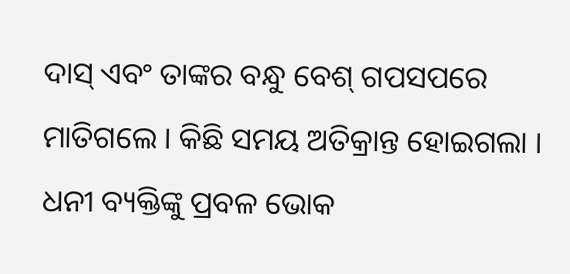ଦାସ୍ ଏବଂ ତାଙ୍କର ବନ୍ଧୁ ବେଶ୍ ଗପସପରେ ମାତିଗଲେ । କିଛି ସମୟ ଅତିକ୍ରାନ୍ତ ହୋଇଗଲା । ଧନୀ ବ୍ୟକ୍ତିଙ୍କୁ ପ୍ରବଳ ଭୋକ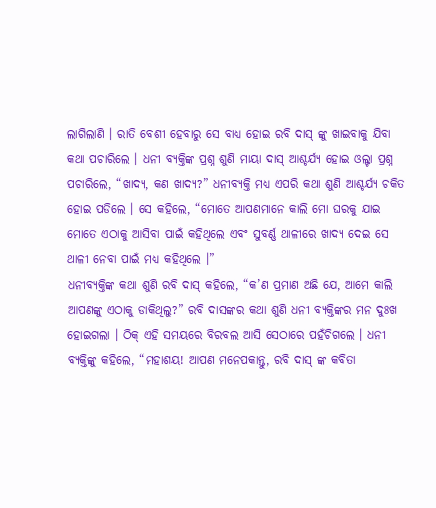ଲାଗିଲାଣି । ରାତି ବେଶୀ ହେବାରୁ ସେ ବାଧ୍ୟ ହୋଇ ରବି ଦାସ୍ ଙ୍କୁ ଖାଇବାକୁ ଯିବା କଥା ପଚାରିଲେ । ଧନୀ ବ୍ୟକ୍ତିଙ୍କ ପ୍ରଶ୍ନ ଶୁଣି ମାୟା ଦାସ୍ ଆଶ୍ଚର୍ଯ୍ୟ ହୋଇ ଓଲ୍ଟା ପ୍ରଶ୍ନ ପଚାରିଲେ, “ଖାଦ୍ୟ, କଣ ଖାଦ୍ୟ?” ଧନୀବ୍ୟକ୍ତି ମଧ୍ୟ ଏପରି କଥା ଶୁଣି ଆଶ୍ଚର୍ଯ୍ୟ ଚକିତ ହୋଇ ପଡିଲେ । ସେ କହିଲେ, “ମୋତେ ଆପଣମାନେ କାଲି ମୋ ଘରକୁ ଯାଇ ମୋତେ ଏଠାକୁ ଆସିବା ପାଇଁ କହିଥିଲେ ଏବଂ ସୁବର୍ଣ୍ଣ ଥାଳୀରେ ଖାଦ୍ୟ ଦେଇ ସେ ଥାଳୀ ନେବା ପାଇଁ ମଧ୍ୟ କହିଥିଲେ ।”
ଧନୀବ୍ୟକ୍ତିଙ୍କ କଥା ଶୁଣି ରବି ଦାସ୍ କହିଲେ, “କ’ଣ ପ୍ରମାଣ ଅଛି ଯେ, ଆମେ କାଲି ଆପଣଙ୍କୁ ଏଠାକୁ ଡାକିଥିଲୁ?” ରବି ଦାସଙ୍କର କଥା ଶୁଣି ଧନୀ ବ୍ୟକ୍ତିଙ୍କର ମନ ଦୁଃଖ ହୋଇଗଲା । ଠିକ୍ ଏହି ସମୟରେ ବିରବଲ ଆସି ସେଠାରେ ପହଁଚିଗଲେ । ଧନୀ ବ୍ୟକ୍ତିଙ୍କୁ କହିଲେ, “ମହାଶୟ! ଆପଣ ମନେପକାନ୍ତୁ, ରବି ଦାସ୍ ଙ୍କ କବିତା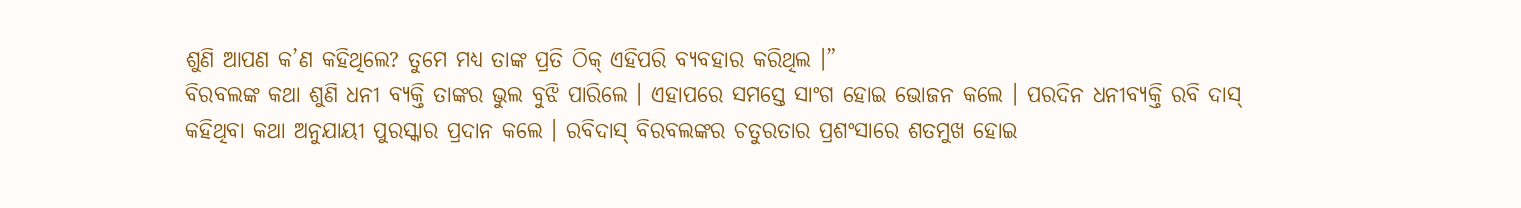ଶୁଣି ଆପଣ କ’ଣ କହିଥିଲେ? ତୁମେ ମଧ୍ୟ ତାଙ୍କ ପ୍ରତି ଠିକ୍ ଏହିପରି ବ୍ୟବହାର କରିଥିଲ ।”
ବିରବଲଙ୍କ କଥା ଶୁଣି ଧନୀ ବ୍ୟକ୍ତି ତାଙ୍କର ଭୁଲ ବୁଝି ପାରିଲେ । ଏହାପରେ ସମସ୍ତେ ସାଂଗ ହୋଇ ଭୋଜନ କଲେ । ପରଦିନ ଧନୀବ୍ୟକ୍ତି ରବି ଦାସ୍ କହିଥିବା କଥା ଅନୁଯାୟୀ ପୁରସ୍କାର ପ୍ରଦାନ କଲେ । ରବିଦାସ୍ ବିରବଲଙ୍କର ଚତୁରତାର ପ୍ରଶଂସାରେ ଶତମୁଖ ହୋଇ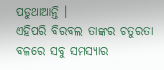ପଡୁଥାଆନ୍ତି ।
ଏହିପରି ବିରବଲ ତାଙ୍କର ଚତୁରତା ବଳରେ ସବୁ ସମସ୍ୟାର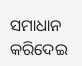ସମାଧାନ କରିଦେଇ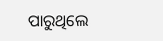ପାରୁଥିଲେ